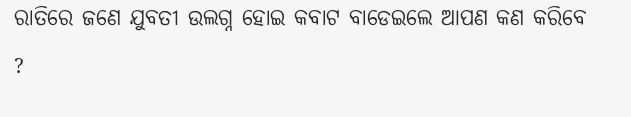ରାତିରେ ଜଣେ ଯୁବତୀ ଉଲଗ୍ନ ହୋଇ କବାଟ ବାଡେଇଲେ ଆପଣ କଣ କରିବେ ?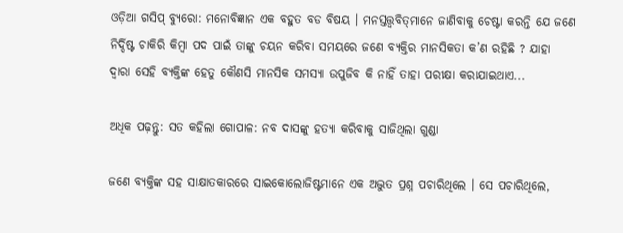ଓଡ଼ିଆ ଗସିପ୍ ବ୍ୟୁରୋ: ମନୋବିଜ୍ଞାନ ଏକ ବହୁତ ବଡ ବିଷୟ । ମନସ୍ତତ୍ତ୍ୱବିତ୍‌ମାନେ ଜାଣିବାକୁ ଚେଷ୍ଟା କରନ୍ତି ଯେ ଜଣେ ନିର୍ଦ୍ଦିଷ୍ଟ ଚାକିରି କିମ୍ବା ପଦ ପାଇଁ ତାଙ୍କୁ ଚୟନ କରିବା ସମୟରେ ଜଣେ ବ୍ୟକ୍ତିର ମାନସିକତା କ’ଣ ରହିଛି ? ଯାହା ଦ୍ବାରା ସେହି ବ୍ୟକ୍ତିଙ୍କ ହେତୁ କୌଣସି ମାନସିକ ସମସ୍ୟା ଉପୁଜିବ କି ନାହିଁ ତାହା ପରୀକ୍ଷା କରାଯାଇଥାଏ...

ଅଧିକ ପଢ଼ନ୍ତୁ: ସତ କହିଲା ଗୋପାଳ: ନବ ଦାସଙ୍କୁ ହତ୍ୟା କରିବାକୁ ସାଜିଥିଲା ଗୁଣ୍ଡା

ଜଣେ ବ୍ୟକ୍ତିଙ୍କ ସହ ସାକ୍ଷାତକାରରେ ସାଇକୋଲୋଜିଷ୍ଟମାନେ ଏକ ଅଦ୍ଭୁତ ପ୍ରଶ୍ନ ପଚାରିଥିଲେ । ସେ ପଚାରିଥିଲେ,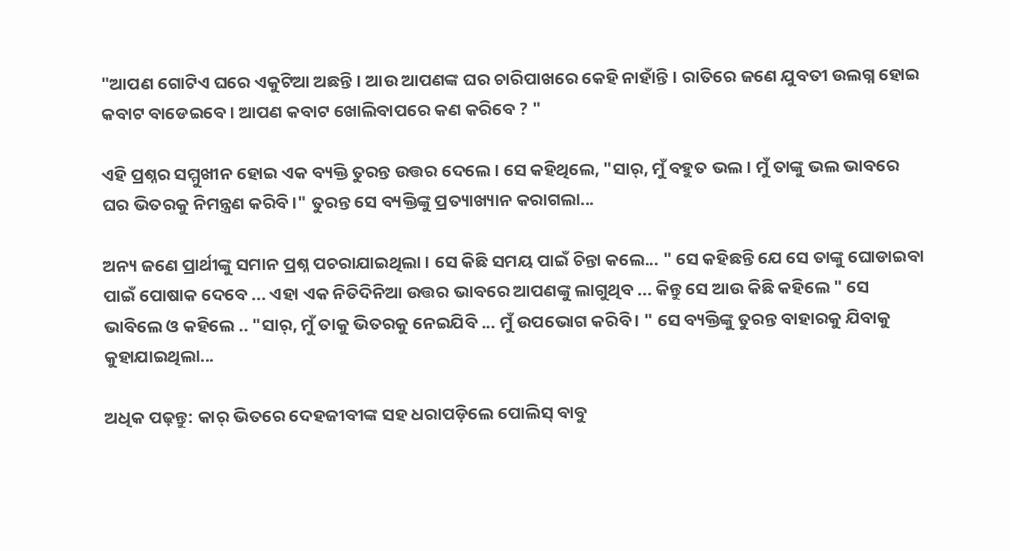"ଆପଣ ଗୋଟିଏ ଘରେ ଏକୁଟିଆ ଅଛନ୍ତି । ଆଉ ଆପଣଙ୍କ ଘର ଚାରିପାଖରେ କେହି ନାହାଁନ୍ତି। ରାତିରେ ଜଣେ ଯୁବତୀ ଉଲଗ୍ନ ହୋଇ କବାଟ ବାଡେଇବେ। ଆପଣ କବାଟ ଖୋଲିବାପରେ କଣ କରିବେ ? "

ଏହି ପ୍ରଶ୍ନର ସମ୍ମୁଖୀନ ହୋଇ ଏକ ବ୍ୟକ୍ତି ତୁରନ୍ତ ଉତ୍ତର ଦେଲେ । ସେ କହିଥିଲେ, "ସାର୍, ମୁଁ ବହୁତ ଭଲ । ମୁଁ ତାଙ୍କୁ ଭଲ ଭାବରେ ଘର ଭିତରକୁ ନିମନ୍ତ୍ରଣ କରିବି ।" ତୁରନ୍ତ ସେ ବ୍ୟକ୍ତିଙ୍କୁ ପ୍ରତ୍ୟାଖ୍ୟାନ କରାଗଲା...

ଅନ୍ୟ ଜଣେ ପ୍ରାର୍ଥୀଙ୍କୁ ସମାନ ପ୍ରଶ୍ନ ପଚରାଯାଇଥିଲା । ସେ କିଛି ସମୟ ପାଇଁ ଚିନ୍ତା କଲେ... " ସେ କହିଛନ୍ତି ଯେ ସେ ତାଙ୍କୁ ଘୋଡାଇବା ପାଇଁ ପୋଷାକ ଦେବେ ... ଏହା ଏକ ନିତିଦିନିଆ ଉତ୍ତର ଭାବରେ ଆପଣଙ୍କୁ ଲାଗୁଥିବ ... କିନ୍ତୁ ସେ ଆଉ କିଛି କହିଲେ " ସେ ଭାବିଲେ ଓ କହିଲେ .. "ସାର୍, ମୁଁ ତାକୁ ଭିତରକୁ ନେଇଯିବି ... ମୁଁ ଉପଭୋଗ କରିବି । " ସେ ବ୍ୟକ୍ତିଙ୍କୁ ତୁରନ୍ତ ବାହାରକୁ ଯିବାକୁ କୁହାଯାଇଥିଲା...

ଅଧିକ ପଢ଼ନ୍ତୁ: କାର୍‌ ଭିତରେ ଦେହଜୀବୀଙ୍କ ସହ ଧରାପଡ଼ିଲେ ପୋଲିସ୍‌ ବାବୁ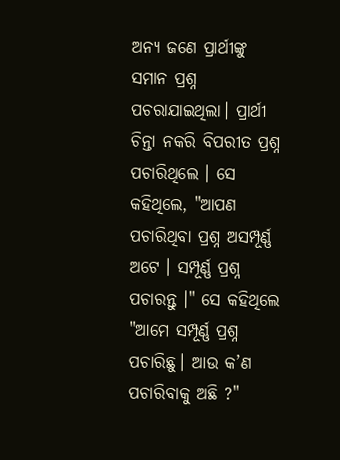ଅନ୍ୟ ଜଣେ ପ୍ରାର୍ଥୀଙ୍କୁ ସମାନ ପ୍ରଶ୍ନ ପଚରାଯାଇଥିଲା। ପ୍ରାର୍ଥୀ ଚିନ୍ତା ନକରି ବିପରୀତ ପ୍ରଶ୍ନ ପଚାରିଥିଲେ । ସେ କହିଥିଲେ, "ଆପଣ ପଚାରିଥିବା ପ୍ରଶ୍ନ ଅସମ୍ପୂର୍ଣ୍ଣ ଅଟେ । ସମ୍ପୂର୍ଣ୍ଣ ପ୍ରଶ୍ନ ପଚାରନ୍ତୁ ।" ସେ କହିଥିଲେ "ଆମେ ସମ୍ପୂର୍ଣ୍ଣ ପ୍ରଶ୍ନ ପଚାରିଛୁ। ଆଉ କ’ଣ ପଚାରିବାକୁ ଅଛି ?"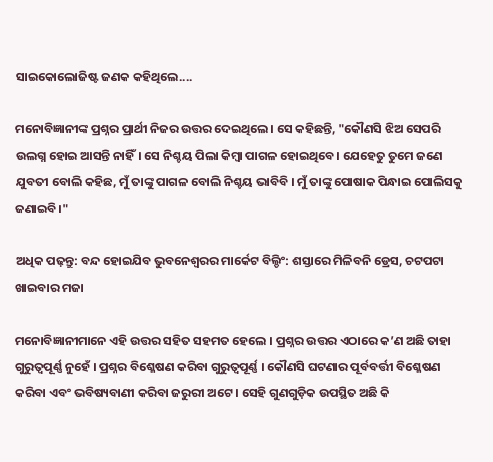ସାଇକୋଲୋଜିଷ୍ଟ ଜଣକ କହିଥିଲେ....

ମନୋବିଜ୍ଞାନୀଙ୍କ ପ୍ରଶ୍ନର ପ୍ରାର୍ଥୀ ନିଜର ଉତ୍ତର ଦେଇଥିଲେ। ସେ କହିଛନ୍ତି, "କୌଣସି ଝିଅ ସେପରି ଉଲଗ୍ନ ହୋଇ ଆସନ୍ତି ନାହିଁ। ସେ ନିଶ୍ଚୟ ପିଲା କିମ୍ବା ପାଗଳ ହୋଇଥିବେ। ଯେହେତୁ ତୁମେ ଜଣେ ଯୁବତୀ ବୋଲି କହିଛ, ମୁଁ ତାଙ୍କୁ ପାଗଳ ବୋଲି ନିଶ୍ଚୟ ଭାବିବି । ମୁଁ ତାଙ୍କୁ ପୋଷାକ ପିନ୍ଧାଇ ପୋଲିସକୁ ଜଣାଇବି।"

ଅଧିକ ପଢ଼ନ୍ତୁ: ବନ୍ଦ ହୋଇଯିବ ଭୁବନେଶ୍ୱରର ମାର୍କେଟ ବିଲ୍ଡିଂ: ଶସ୍ତାରେ ମିଳିବନି ଡ୍ରେସ, ଚଟପଟା ଖାଇବାର ମଜା

ମନୋବିଜ୍ଞାନୀମାନେ ଏହି ଉତ୍ତର ସହିତ ସହମତ ହେଲେ । ପ୍ରଶ୍ନର ଉତ୍ତର ଏଠାରେ କ’ଣ ଅଛି ତାହା ଗୁରୁତ୍ୱପୂର୍ଣ୍ଣ ନୁହେଁ । ପ୍ରଶ୍ନର ବିଶ୍ଳେଷଣ କରିବା ଗୁରୁତ୍ୱପୂର୍ଣ୍ଣ । କୌଣସି ଘଟଣାର ପୂର୍ବବର୍ତ୍ତୀ ବିଶ୍ଳେଷଣ କରିବା ଏବଂ ଭବିଷ୍ୟବାଣୀ କରିବା ଜରୁରୀ ଅଟେ । ସେହି ଗୁଣଗୁଡ଼ିକ ଉପସ୍ଥିତ ଅଛି କି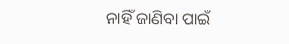ନାହିଁ ଜାଣିବା ପାଇଁ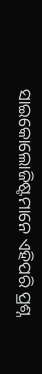ସାଇକୋଲୋଜିଷ୍ଟମାନେ ଏହିପରି ପ୍ରଶ୍ନ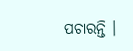ପଚାରନ୍ତି ।